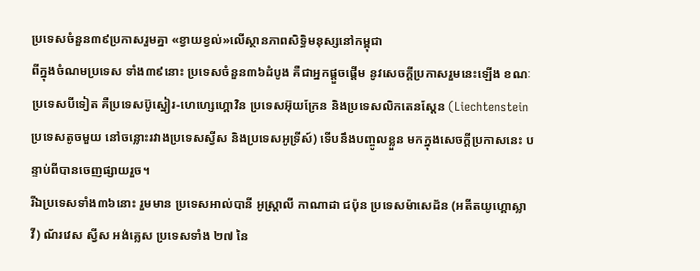ប្រទេសចំនួន៣៩ប្រកាសរួមគ្នា «ខ្វាយខ្វល់»លើស្ថានភាពសិទ្ធិមនុស្សនៅកម្ពុជា
ពីក្នុងចំណមប្រទេស ទាំង៣៩នោះ ប្រទេសចំនួន៣៦ដំបូង គឺជាអ្នកផ្ដួចផ្ដើម នូវសេចក្ដីប្រកាសរួមនេះឡើង ខណៈប្រទេសបីទៀត គឺប្រទេសប៊ូស្នៀរ-ហេហ្សេហ្គោវិន ប្រទេសអ៊ុយក្រែន និងប្រទេសលិកតេនស្តែន (Liechtenstein ប្រទេសតូចមួយ នៅចន្លោះរវាងប្រទេសស្វីស និងប្រទេសអូទ្រីស៍) ទើបនឹងបញ្ចូលខ្លួន មកក្នុងសេចក្ដីប្រកាសនេះ បន្ទាប់ពីបានចេញផ្សាយរួច។
រីឯប្រទេសទាំង៣៦នោះ រួមមាន ប្រទេសអាល់បានី អូស្ត្រាលី កាណាដា ជប៉ុន ប្រទេសម៉ាសេដ័ន (អតីតយូហ្គោស្លាវី) ណ័រវេស ស្វីស អង់គ្លេស ប្រទេសទាំង ២៧ នៃ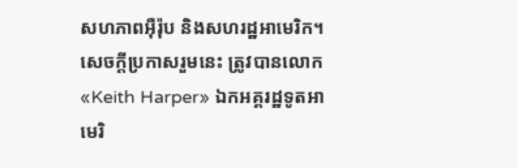សហភាពអ៊ឺរ៉ុប និងសហរដ្ឋអាមេរិក។
សេចក្ដីប្រកាសរួមនេះ ត្រូវបានលោក «Keith Harper» ឯកអគ្គរដ្ឋទូតអាមេរិ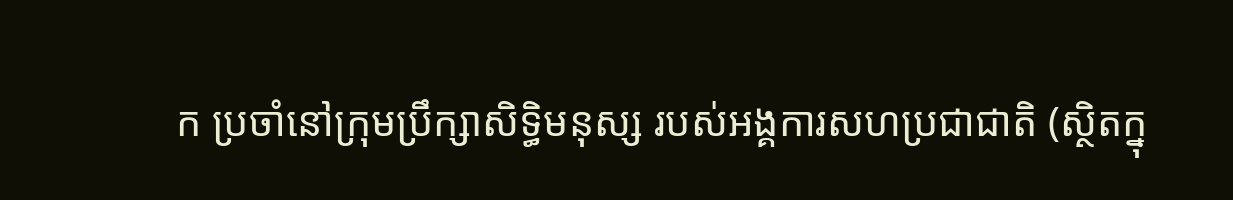ក ប្រចាំនៅក្រុមប្រឹក្សាសិទ្ធិមនុស្ស របស់អង្គការសហប្រជាជាតិ (ស្ថិតក្នុ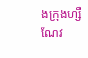ងក្រុងហ្សឺណែវ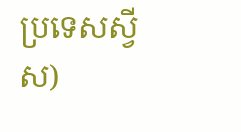ប្រទេសស្វីស)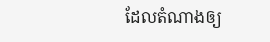ដែលតំណាងឲ្យ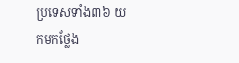ប្រទេសទាំង៣៦ យកមកថ្លែង